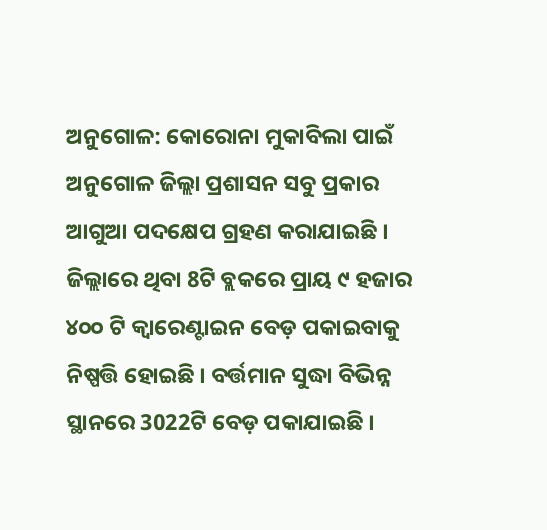ଅନୁଗୋଳ: କୋରୋନା ମୁକାବିଲା ପାଇଁ ଅନୁଗୋଳ ଜିଲ୍ଲା ପ୍ରଶାସନ ସବୁ ପ୍ରକାର ଆଗୁଆ ପଦକ୍ଷେପ ଗ୍ରହଣ କରାଯାଇଛି । ଜିଲ୍ଲାରେ ଥିବା 8ଟି ବ୍ଲକରେ ପ୍ରାୟ ୯ ହଜାର ୪୦୦ ଟି କ୍ଵାରେଣ୍ଟାଇନ ବେଡ଼ ପକାଇବାକୁ ନିଷ୍ପତ୍ତି ହୋଇଛି । ବର୍ତ୍ତମାନ ସୁଦ୍ଧା ବିଭିନ୍ନ ସ୍ଥାନରେ 3022ଟି ବେଡ଼ ପକାଯାଇଛି ।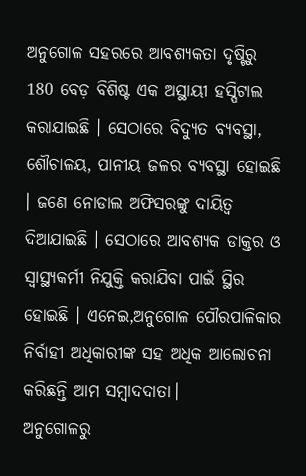ଅନୁଗୋଳ ସହରରେ ଆବଶ୍ୟକତା ଦୃଷ୍ଟିରୁ 180 ବେଡ଼ ବିଶିଷ୍ଟ ଏକ ଅସ୍ଥାୟୀ ହସ୍ପିଟାଲ କରାଯାଇଛି । ସେଠାରେ ବିଦ୍ୟୁତ ବ୍ୟବସ୍ଥା, ଶୌଚାଳୟ, ପାନୀୟ ଜଳର ବ୍ୟବସ୍ଥା ହୋଇଛି । ଜଣେ ନୋଡାଲ ଅଫିସରଙ୍କୁ ଦାୟିତ୍ବ ଦିଆଯାଇଛି । ସେଠାରେ ଆବଶ୍ୟକ ଡାକ୍ତର ଓ ସ୍ବାସ୍ଥ୍ୟକର୍ମୀ ନିଯୁକ୍ତି କରାଯିବା ପାଇଁ ସ୍ଥିର ହୋଇଛି । ଏନେଇ,ଅନୁଗୋଳ ପୌରପାଳିକାର ନିର୍ବାହୀ ଅଧିକାରୀଙ୍କ ସହ ଅଧିକ ଆଲୋଚନା କରିଛନ୍ତି ଆମ ସମ୍ବାଦଦାତା।
ଅନୁଗୋଳରୁ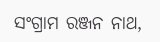ସଂଗ୍ରାମ ରଞ୍ଜନ ନାଥ,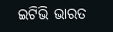ଇଟିଭି ଭାରତ